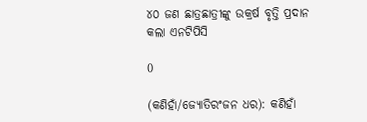୪୦ ଜଣ ଛାତ୍ରଛାତ୍ରୀଙ୍କୁ ଉକ୍ରର୍ଷ ବୃତ୍ତି ପ୍ରଦାନ କଲା ଏନଟିପିସି

0

(କଣିହାଁ/ଜ୍ୟୋତିରଂଜନ ଧର): କଣିହାଁ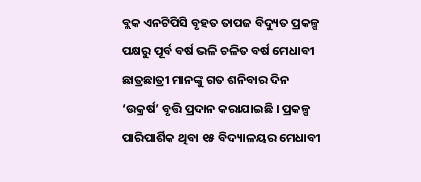ବ୍ଲକ ଏନଟିପିସି ବୃହତ ତାପଜ ବିଦ୍ୟୁତ ପ୍ରକଳ୍ପ ପକ୍ଷରୁ ପୂର୍ବ ବର୍ଷ ଭଳି ଚଳିତ ବର୍ଷ ମେଧାବୀ ଛାତ୍ରଛାତ୍ରୀ ମାନଙ୍କୁ ଗତ ଶନିବାର ଦିନ ‘ଉକ୍ରର୍ଷ’ ବୃତ୍ତି ପ୍ରଦାନ କରାଯାଇଛି । ପ୍ରକଳ୍ପ ପାରିପାର୍ଶିକ ଥିବା ୧୫ ବିଦ୍ୟାଳୟର ମେଧାବୀ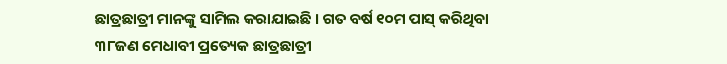ଛାତ୍ରଛାତ୍ରୀ ମାନଙ୍କୁ ସାମିଲ କରାଯାଇଛି । ଗତ ବର୍ଷ ୧୦ମ ପାସ୍ କରିଥିବା ୩୮ଜଣ ମେଧାବୀ ପ୍ରତ୍ୟେକ ଛାତ୍ରଛାତ୍ରୀ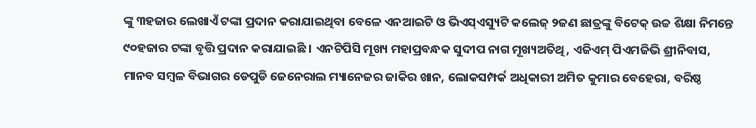ଙ୍କୁ ୩ହଜାର ଲେଖାଏଁ ଟଙ୍କା ପ୍ରଦାନ କରାଯାଇଥିବା ବେଳେ ଏନଆଇଟି ଓ ଭିଏସ୍ଏସ୍ୟୁଟି କଲେଜ୍ ୨ଜଣ ଛାତ୍ରଙ୍କୁ ବିଟେକ୍ ଉଚ୍ଚ ଶିକ୍ଷା ନିମନ୍ତେ ୯୦ହଜାର ଟଙ୍କା ବୃତ୍ତି ପ୍ରଦାନ କରାଯାଇଛି । ଏନଟିପିସି ମୂଖ୍ୟ ମହାପ୍ରବନ୍ଧକ ସୁଦୀପ ନାଗ ମୂଖ୍ୟଅତିଥି, ଏଜିଏମ୍ ପିଏମଜିଭି ଶ୍ରୀନିବାସ, ମାନବ ସମ୍ବଳ ବିଭାଗର ଡେପୁଡି ଜେନେରାଲ ମ୍ୟାନେଜର ଜାକିର ଖାନ, ଲୋକସମ୍ପର୍କ ଅଧିକାରୀ ଅମିତ କୁମାର ବେହେରା, ବରିଷ୍ଠ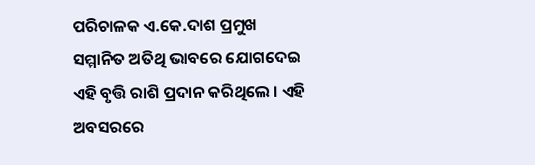ପରିଚାଳକ ଏ.କେ.ଦାଶ ପ୍ରମୁଖ ସମ୍ମାନିତ ଅତିଥି ଭାବରେ ଯୋଗଦେଇ ଏହି ବୃତ୍ତି ରାଶି ପ୍ରଦାନ କରିଥିଲେ । ଏହି ଅବସରରେ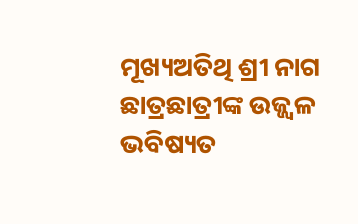ମୂଖ୍ୟଅତିଥି ଶ୍ରୀ ନାଗ ଛାତ୍ରଛାତ୍ରୀଙ୍କ ଉଜ୍ଜ୍ୱଳ ଭବିଷ୍ୟତ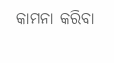କାମନା କରିବା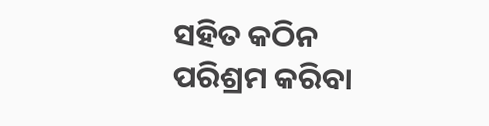ସହିତ କଠିନ ପରିଶ୍ରମ କରିବା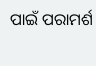ପାଇଁ ପରାମର୍ଶ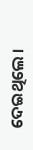ଦେଇଥିଲେ ।